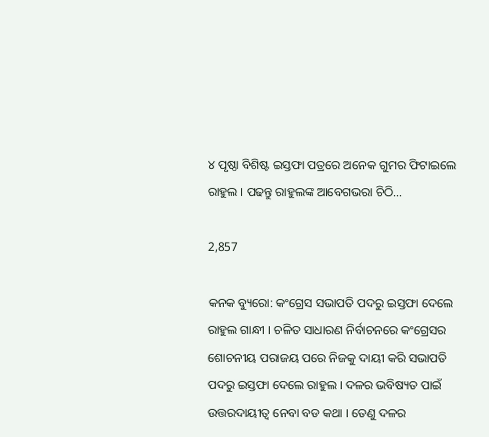୪ ପୃଷ୍ଠା ବିଶିଷ୍ଟ ଇସ୍ତଫା ପତ୍ରରେ ଅନେକ ଗୁମର ଫିଟାଇଲେ ରାହୁଲ । ପଢନ୍ତୁ ରାହୁଲଙ୍କ ଆବେଗଭରା ଚିଠି…

2,857

କନକ ବ୍ୟୁରୋ: କଂଗ୍ରେସ ସଭାପତି ପଦରୁ ଇସ୍ତଫା ଦେଲେ ରାହୁଲ ଗାନ୍ଧୀ । ଚଳିତ ସାଧାରଣ ନିର୍ବାଚନରେ କଂଗ୍ରେସର ଶୋଚନୀୟ ପରାଜୟ ପରେ ନିଜକୁ ଦାୟୀ କରି ସଭାପତି ପଦରୁ ଇସ୍ତଫା ଦେଲେ ରାହୁଲ । ଦଳର ଭବିଷ୍ୟତ ପାଇଁ ଉତ୍ତରଦାୟୀତ୍ୱ ନେବା ବଡ କଥା । ତେଣୁ ଦଳର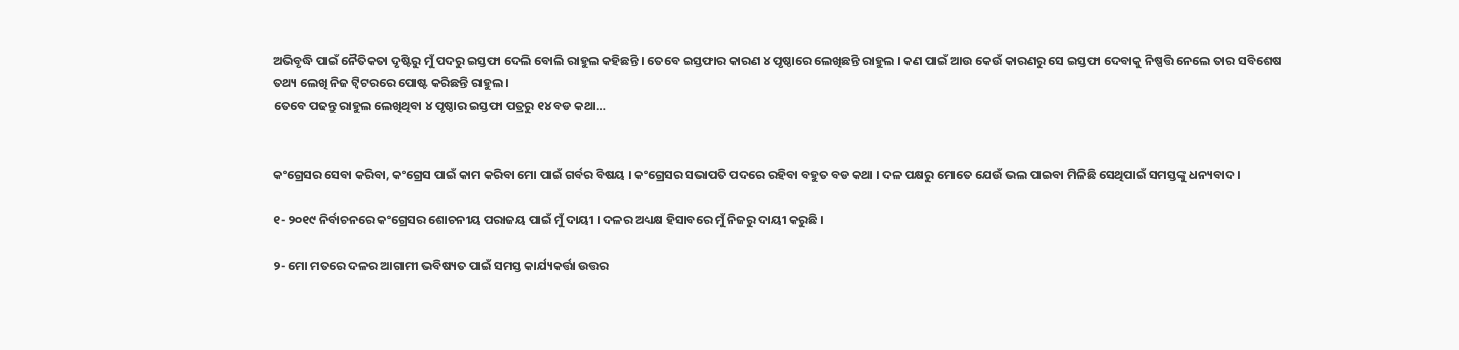ଅଭିବୃଦ୍ଧି ପାଇଁ ନୈତିକତା ଦୃଷ୍ଟିରୁ ମୁଁ ପଦରୁ ଇସ୍ତଫା ଦେଲି ବୋଲି ରାହୁଲ କହିଛନ୍ତି । ତେବେ ଇସ୍ତଫାର କାରଣ ୪ ପୃଷ୍ଠାରେ ଲେଖିଛନ୍ତି ରାହୁଲ । କଣ ପାଇଁ ଆଉ କେଉଁ କାରଣରୁ ସେ ଇସ୍ତଫା ଦେବାକୁ ନିଷ୍ପତ୍ତି ନେଲେ ତାର ସବିଶେଷ ତଥ୍ୟ ଲେଖି ନିଜ ଟ୍ୱିଟରରେ ପୋଷ୍ଟ କରିଛନ୍ତି ରାହୁଲ ।
ତେବେ ପଢନ୍ତୁ ରାହୁଲ ଲେଖିଥିବା ୪ ପୃଷ୍ଠାର ଇସ୍ତଫା ପତ୍ରରୁ ୧୪ ବଡ କଥା…


କଂଗ୍ରେସର ସେବା କରିବା, କଂଗ୍ରେସ ପାଇଁ କାମ କରିବା ମୋ ପାଇଁ ଗର୍ବର ବିଷୟ । କଂଗ୍ରେସର ସଭାପତି ପଦରେ ରହିବା ବହୁତ ବଡ କଥା । ଦଳ ପକ୍ଷରୁ ମୋତେ ଯେଉଁ ଭଲ ପାଇବା ମିଳିଛି ସେଥିପାଇଁ ସମସ୍ତଙ୍କୁ ଧନ୍ୟବାଦ ।

୧- ୨୦୧୯ ନିର୍ବାଚନରେ କଂଗ୍ରେସର ଶୋଚନୀୟ ପରାଜୟ ପାଇଁ ମୁଁ ଦାୟୀ । ଦଳର ଅଧ୍ୟକ୍ଷ ହିସାବରେ ମୁଁ ନିଜରୁ ଦାୟୀ କରୁଛି ।

୨- ମୋ ମତରେ ଦଳର ଆଗାମୀ ଭବିଷ୍ୟତ ପାଇଁ ସମସ୍ତ କାର୍ଯ୍ୟକର୍ତ୍ତା ଉତ୍ତର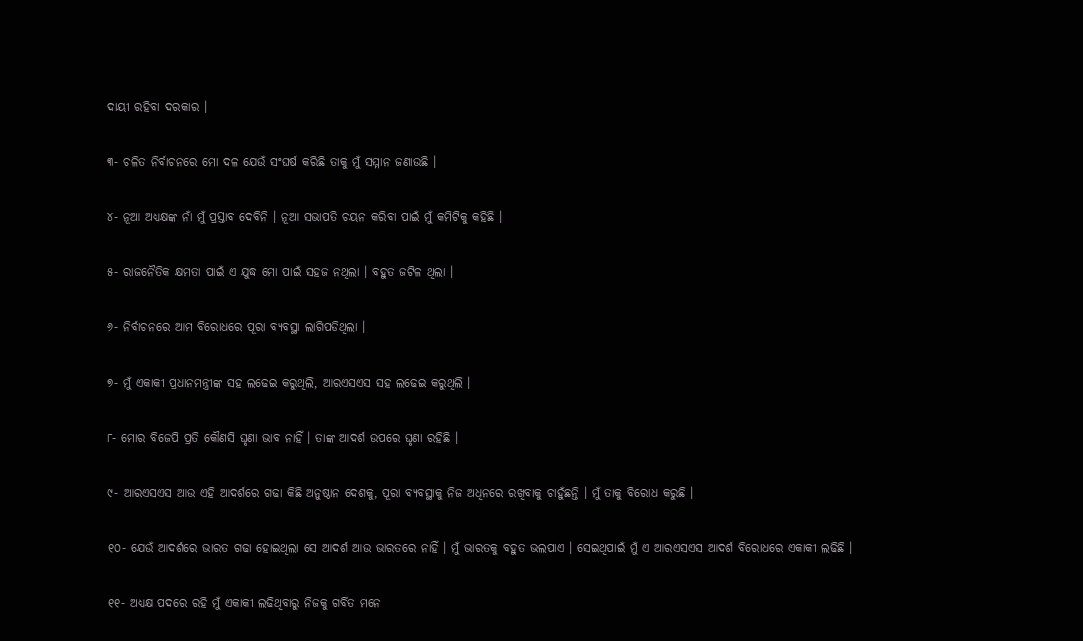ଦାୟୀ ରହିବା ଦରକାର ।

୩- ଚଳିତ ନିର୍ବାଚନରେ ମୋ ଦଳ ଯେଉଁ ସଂଘର୍ଷ କରିଛି ତାକୁ ମୁଁ ସମ୍ମାନ ଜଣାଉଛି ।

୪- ନୂଆ ଅଧ୍ୟକ୍ଷଙ୍କ ନାଁ ମୁଁ ପ୍ରସ୍ତାବ ଦେବିନି । ନୂଆ ସଭାପତି ଚୟନ କରିବା ପାଇଁ ମୁଁ କମିଟିକୁ କହିଛି ।

୫- ରାଜନୈତିକ କ୍ଷମତା ପାଇଁ ଏ ଯୁଦ୍ଧ ମୋ ପାଇଁ ସହଜ ନଥିଲା । ବହୁତ ଜଟିଳ ଥିଲା ।

୬- ନିର୍ବାଚନରେ ଆମ ବିରୋଧରେ ପୂରା ବ୍ୟବସ୍ଥା ଲାଗିପଡିଥିଲା ।

୭- ମୁଁ ଏକାକୀ ପ୍ରଧାନମନ୍ତ୍ରୀଙ୍କ ସହ ଲଢେଇ କରୁଥିଲି, ଆରଏସଏସ ସହ ଲଢେଇ କରୁଥିଲି ।

୮- ମୋର ବିଜେପି ପ୍ରତି କୌଣସି ଘୃଣା ଭାବ ନାହିଁ । ତାଙ୍କ ଆଦର୍ଶ ଉପରେ ଘୃଣା ରହିଛି ।

୯- ଆରଏସଏସ ଆଉ ଏହି ଆଦର୍ଶରେ ଗଢା କିଛି ଅନୁଷ୍ଠାନ ଦେଶକୁ, ପୂରା ବ୍ୟବସ୍ଥାକୁ ନିଜ ଅଧିନରେ ରଖିବାକୁ ଚାହୁଁଛନ୍ତି । ମୁଁ ତାକୁ ବିରୋଧ କରୁଛି ।

୧୦- ଯେଉଁ ଆଦର୍ଶରେ ଭାରତ ଗଢା ହୋଇଥିଲା ସେ ଆଦର୍ଶ ଆଉ ଭାରତରେ ନାହିଁ । ମୁଁ ଭାରତକୁ ବହୁତ ଭଲପାଏ । ସେଇଥିପାଇଁ ମୁଁ ଏ ଆରଏସଏସ ଆଦର୍ଶ ବିରୋଧରେ ଏକାକୀ ଲଢିଛି ।

୧୧- ଅଧ୍ୟକ୍ଷ ପଦରେ ରହି ମୁଁ ଏକାକୀ ଲଢିଥିବାରୁ ନିଜକୁ ଗର୍ବିତ ମନେ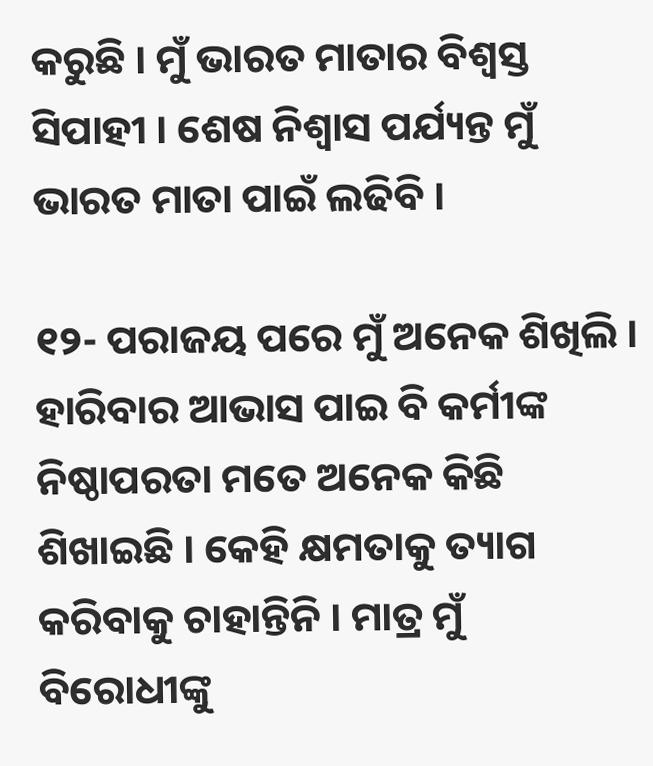କରୁଛି । ମୁଁ ଭାରତ ମାତାର ବିଶ୍ୱସ୍ତ ସିପାହୀ । ଶେଷ ନିଶ୍ୱାସ ପର୍ଯ୍ୟନ୍ତ ମୁଁ ଭାରତ ମାତା ପାଇଁ ଲଢିବି ।

୧୨- ପରାଜୟ ପରେ ମୁଁ ଅନେକ ଶିଖିଲି । ହାରିବାର ଆଭାସ ପାଇ ବି କର୍ମୀଙ୍କ ନିଷ୍ଠାପରତା ମତେ ଅନେକ କିଛି ଶିଖାଇଛି । କେହି କ୍ଷମତାକୁ ତ୍ୟାଗ କରିବାକୁ ଚାହାନ୍ତିନି । ମାତ୍ର ମୁଁ ବିରୋଧୀଙ୍କୁ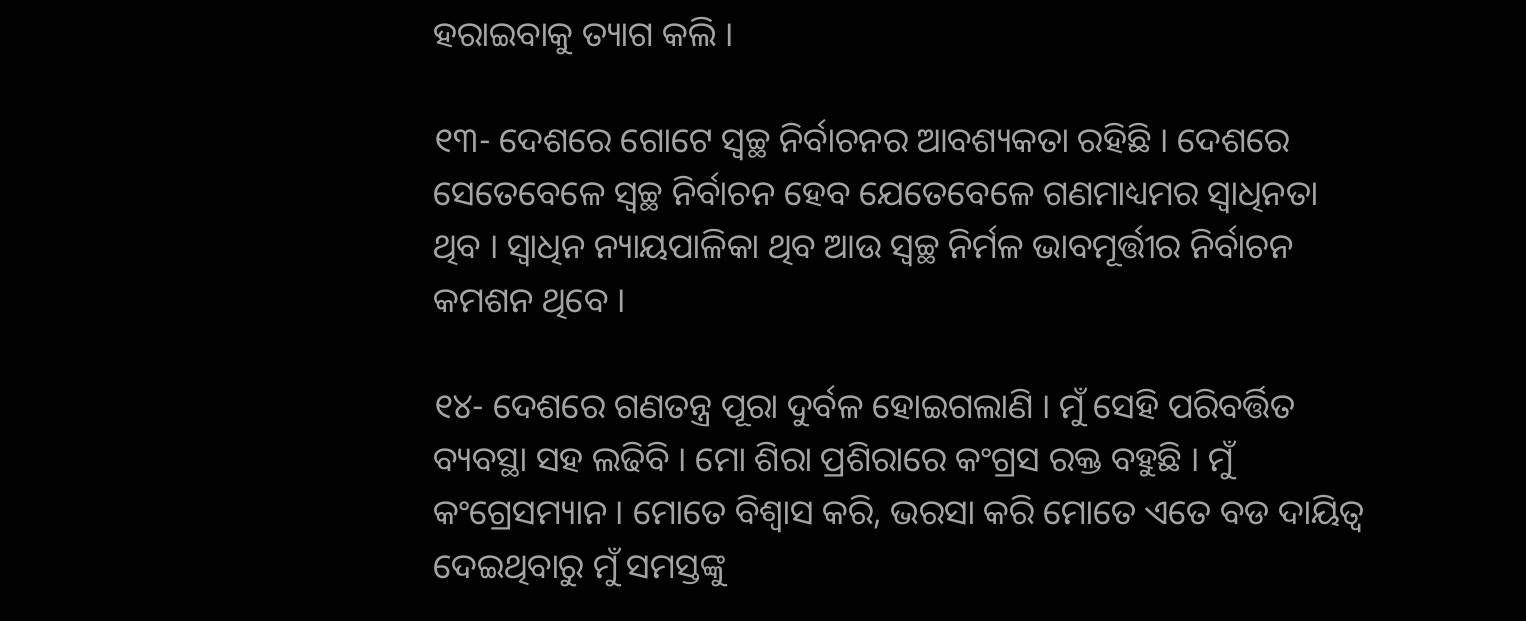ହରାଇବାକୁ ତ୍ୟାଗ କଲି ।

୧୩- ଦେଶରେ ଗୋଟେ ସ୍ୱଚ୍ଛ ନିର୍ବାଚନର ଆବଶ୍ୟକତା ରହିଛି । ଦେଶରେ ସେତେବେଳେ ସ୍ୱଚ୍ଛ ନିର୍ବାଚନ ହେବ ଯେତେବେଳେ ଗଣମାଧ୍ୟମର ସ୍ୱାଧିନତା ଥିବ । ସ୍ୱାଧିନ ନ୍ୟାୟପାଳିକା ଥିବ ଆଉ ସ୍ୱଚ୍ଛ ନିର୍ମଳ ଭାବମୂର୍ତ୍ତୀର ନିର୍ବାଚନ କମଶନ ଥିବେ ।

୧୪- ଦେଶରେ ଗଣତନ୍ତ୍ର ପୂରା ଦୁର୍ବଳ ହୋଇଗଲାଣି । ମୁଁ ସେହି ପରିବର୍ତ୍ତିତ ବ୍ୟବସ୍ଥା ସହ ଲଢିବି । ମୋ ଶିରା ପ୍ରଶିରାରେ କଂଗ୍ରସ ରକ୍ତ ବହୁଛି । ମୁଁ କଂଗ୍ରେସମ୍ୟାନ । ମୋତେ ବିଶ୍ୱାସ କରି, ଭରସା କରି ମୋତେ ଏତେ ବଡ ଦାୟିତ୍ୱ ଦେଇଥିବାରୁ ମୁଁ ସମସ୍ତଙ୍କୁ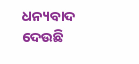ଧନ୍ୟବାଦ ଦେଉଛି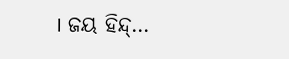। ଜୟ ହିନ୍ଦ୍…